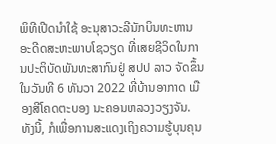ພິທີເປີດນຳໃຊ້ ອະນຸສາວະລີນັກບິນທະຫານ ອະດີດສະຫະພາບໂຊວຽດ ທີ່ເສຍຊີວິດໃນການປະຕິບັດພັນທະສາກົນຢູ່ ສປປ ລາວ ຈັດຂຶ້ນໃນວັນທີ 6 ທັນວາ 2022 ທີ່ບ້ານອາກາດ ເມືອງສີໂຄດຕະບອງ ນະຄອນຫລວງວຽງຈັນ. ທັງນີ້, ກໍເພື່ອການສະແດງເຖິງຄວາມຮູ້ບຸນຄຸນ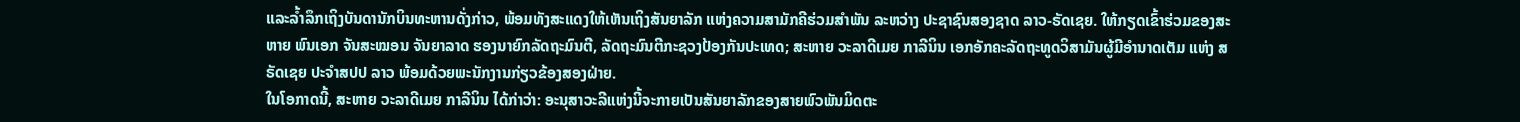ແລະລໍ້າລຶກເຖິງບັນດານັກບິນທະຫານດັ່ງກ່າວ, ພ້ອມທັງສະແດງໃຫ້ເຫັນເຖິງສັນຍາລັກ ແຫ່ງຄວາມສາມັກຄີຮ່ວມສໍາພັນ ລະຫວ່າງ ປະຊາຊົນສອງຊາດ ລາວ-ຣັດເຊຍ. ໃຫ້ກຽດເຂົ້າຮ່ວມຂອງສະຫາຍ ພົນເອກ ຈັນສະໝອນ ຈັນຍາລາດ ຮອງນາຍົກລັດຖະມົນຕີ, ລັດຖະມົນຕີກະຊວງປ້ອງກັນປະເທດ; ສະຫາຍ ວະລາດີເມຍ ກາລີນິນ ເອກອັກຄະລັດຖະທູດວິສາມັນຜູ້ມີອໍານາດເຕັມ ແຫ່ງ ສ ຣັດເຊຍ ປະຈໍາສປປ ລາວ ພ້ອມດ້ວຍພະນັກງານກ່ຽວຂ້ອງສອງຝ່າຍ.
ໃນໂອກາດນີ້, ສະຫາຍ ວະລາດີເມຍ ກາລີນິນ ໄດ້ກ່າວ່າ: ອະນຸສາວະລີແຫ່ງນີ້ຈະກາຍເປັນສັນຍາລັກຂອງສາຍພົວພັນມິດຕະ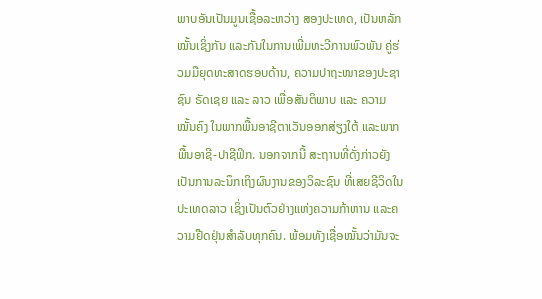ພາບອັນເປັນມູນເຊື້ອລະຫວ່າງ ສອງປະເທດ, ເປັນຫລັກໝັ້ນເຊິ່ງກັນ ແລະກັນໃນການເພີ່ມທະວີການພົວພັນ ຄູ່ຮ່ວມມືຍຸດທະສາດຮອບດ້ານ, ຄວາມປາຖະໜາຂອງປະຊາ ຊົນ ຣັດເຊຍ ແລະ ລາວ ເພື່ອສັນຕິພາບ ແລະ ຄວາມໝັ້ນຄົງ ໃນພາກພື້ນອາຊີຕາເວັນອອກສ່ຽງໃຕ້ ແລະພາກພື້ນອາຊີ-ປາຊີຟິກ. ນອກຈາກນີ້ ສະຖານທີ່ດັ່ງກ່າວຍັງເປັນການລະນຶກເຖິງຜົນງານຂອງວິລະຊົນ ທີ່ເສຍຊີວິດໃນປະເທດລາວ ເຊິ່ງເປັນຕົວຢ່າງແຫ່ງຄວາມກ້າຫານ ແລະຄວາມຢືດຢຸ່ນສໍາລັບທຸກຄົນ. ພ້ອມທັງເຊື່ອໝັ້ນວ່າມັນຈະ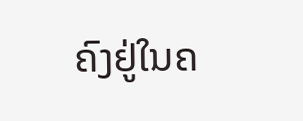ຄົງຢູ່ໃນຄ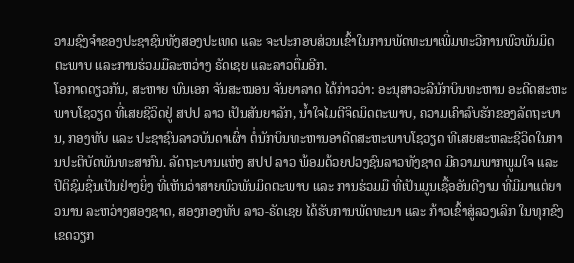ວາມຊົງຈຳຂອງປະຊາຊົນທັງສອງປະເທດ ແລະ ຈະປະກອບສ່ວນເຂົ້າໃນການພັດທະນາເພີ່ມທະວີການພົວພັນມິດຕະພາບ ແລະການຮ່ວມມືລະຫວ່າງ ຣັດເຊຍ ແລະລາວຕື່ມອີກ.
ໂອກາດດຽວກັນ, ສະຫາຍ ພົນເອກ ຈັນສະໝອນ ຈັນຍາລາດ ໄດ້ກ່າວວ່າ: ອະນຸສາວະລີນັກບິນທະຫານ ອະດີດສະຫະພາບໂຊວຽດ ທີ່ເສຍຊີວິດຢູ່ ສປປ ລາວ ເປັນສັນຍາລັກ, ນໍ້າໃຈໄມຕີຈິດມິດຕະພາບ, ຄວາມເຄົາລົບຮັກຂອງລັດຖະບານ, ກອງທັບ ແລະ ປະຊາຊົນລາວບັນດາເຜົ່າ ຕໍ່ນັກບິນທະຫານອາດີດສະຫະພາບໂຊວຽດ ທີເສຍສະຫລະຊີວິດໃນການປະຕິບັດພັນທະສາກົນ. ລັດຖະບານແຫ່ງ ສປປ ລາວ ພ້ອມດ້ວຍປວງຊົນລາວທັງຊາດ ມີຄວາມພາກພູມໃຈ ແລະ ປິຕິຊົມຊື່ນເປັນຢ່າງຍິ່ງ ທີ່ເຫັນວ່າສາຍພົວພັນມິດຕະພາບ ແລະ ການຮ່ວມມື ທີ່ເປັນມູນເຊື້ອອັນດີງາມ ທີ່ມີມາແຕ່ຍາວນານ ລະຫວ່າງສອງຊາດ, ສອງກອງທັບ ລາວ-ຣັດເຊຍ ໄດ້ຮັບການພັດທະນາ ແລະ ກ້າວເຂົ້າສູ່ລວງເລິກ ໃນທຸກຂົງເຂດວຽກ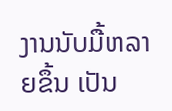ງານນັບມື້ຫລາຍຂຶ້ນ ເປັນ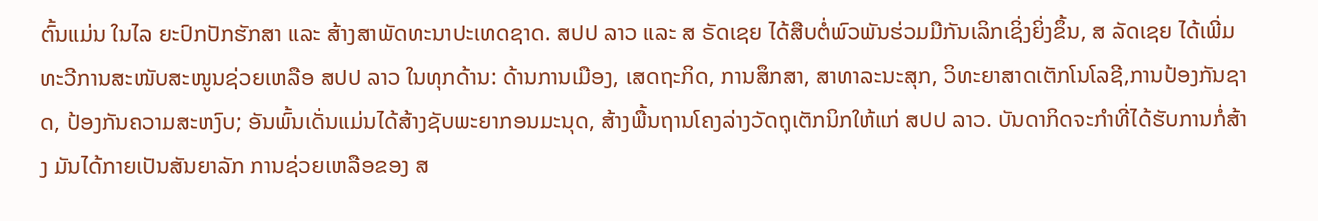ຕົ້ນແມ່ນ ໃນໄລ ຍະປົກປັກຮັກສາ ແລະ ສ້າງສາພັດທະນາປະເທດຊາດ. ສປປ ລາວ ແລະ ສ ຣັດເຊຍ ໄດ້ສືບຕໍ່ພົວພັນຮ່ວມມືກັນເລິກເຊິ່ງຍິ່ງຂຶ້ນ, ສ ລັດເຊຍ ໄດ້ເພີ່ມທະວີການສະໜັບສະໜູນຊ່ວຍເຫລືອ ສປປ ລາວ ໃນທຸກດ້ານ: ດ້ານການເມືອງ, ເສດຖະກິດ, ການສຶກສາ, ສາທາລະນະສຸກ, ວິທະຍາສາດເຕັກໂນໂລຊີ,ການປ້ອງກັນຊາດ, ປ້ອງກັນຄວາມສະຫງົບ; ອັນພົ້ນເດັ່ນແມ່ນໄດ້ສ້າງຊັບພະຍາກອນມະນຸດ, ສ້າງພື້ນຖານໂຄງລ່າງວັດຖຸເຕັກນິກໃຫ້ແກ່ ສປປ ລາວ. ບັນດາກິດຈະກຳທີ່ໄດ້ຮັບການກໍ່ສ້າງ ມັນໄດ້ກາຍເປັນສັນຍາລັກ ການຊ່ວຍເຫລືອຂອງ ສ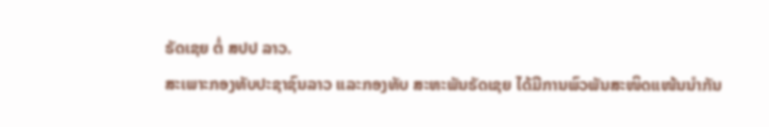ຣັດເຊຍ ຕໍ່ ສປປ ລາວ.
ສະເພາະກອງທັບປະຊາຊົນລາວ ແລະກອງທັບ ສະຫະພັນຣັດເຊຍ ໄດ້ມີການພົວພັນສະໜິດແໜ້ນນຳກັນ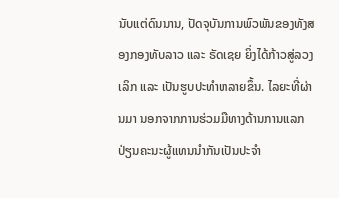ນັບແຕ່ດົນນານ, ປັດຈຸບັນການພົວພັນຂອງທັງສອງກອງທັບລາວ ແລະ ຣັດເຊຍ ຍິ່ງໄດ້ກ້າວສູ່ລວງເລິກ ແລະ ເປັນຮູບປະທຳຫລາຍຂຶ້ນ. ໄລຍະທີ່ຜ່ານມາ ນອກຈາກການຮ່ວມມືທາງດ້ານການແລກ ປ່ຽນຄະນະຜູ້ແທນນຳກັນເປັນປະຈໍາ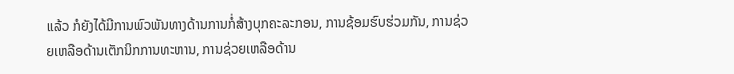ແລ້ວ ກໍຍັງໄດ້ມີການພົວພັນທາງດ້ານການກໍ່ສ້າງບຸກຄະລະກອນ, ການຊ້ອມຮົບຮ່ວມກັນ, ການຊ່ວຍເຫລືອດ້ານເຕັກນິກການທະຫານ, ການຊ່ວຍເຫລືອດ້ານ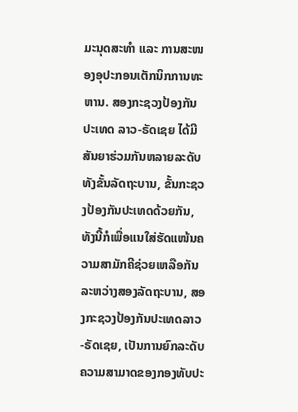ມະນຸດສະທຳ ແລະ ການສະໜອງອຸປະກອນເຕັກນິກການທະຫານ. ສອງກະຊວງປ້ອງກັນປະເທດ ລາວ-ຣັດເຊຍ ໄດ້ມີສັນຍາຮ່ວມກັນຫລາຍລະດັບທັງຂັ້ນລັດຖະບານ, ຂັ້ນກະຊວງປ້ອງກັນປະເທດດ້ວຍກັນ, ທັງນີ້ກໍເພື່ອແນໃສ່ຮັດແໜ້ນຄວາມສາມັກຄີຊ່ວຍເຫລືອກັນລະຫວ່າງສອງລັດຖະບານ, ສອງກະຊວງປ້ອງກັນປະເທດລາວ-ຣັດເຊຍ, ເປັນການຍົກລະດັບຄວາມສາມາດຂອງກອງທັບປະ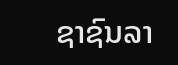ຊາຊົນລາ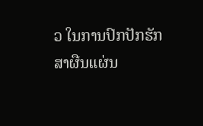ວ ໃນການປົກປັກຮັກສາຜືນແຜ່ນ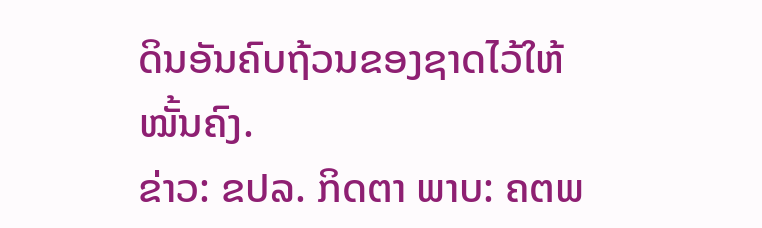ດິນອັນຄົບຖ້ວນຂອງຊາດໄວ້ໃຫ້ໝັ້ນຄົງ.
ຂ່າວ: ຂປລ. ກິດຕາ ພາບ: ຄຕພ